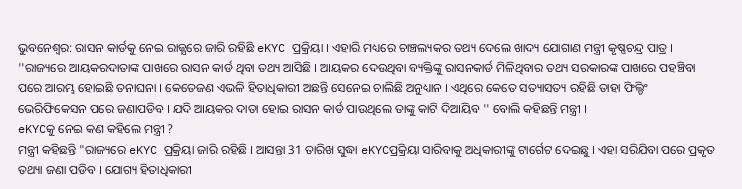ଭୁବନେଶ୍ବର: ରାସନ କାର୍ଡକୁ ନେଇ ରାଜ୍ଯରେ ଜାରି ରହିଛି eKYC ପ୍ରକ୍ରିୟା । ଏହାରି ମଧ୍ୟରେ ଚାଞ୍ଚଲ୍ୟକର ତଥ୍ୟ ଦେଲେ ଖାଦ୍ୟ ଯୋଗାଣ ମନ୍ତ୍ରୀ କୃଷ୍ଣଚନ୍ଦ୍ର ପାତ୍ର । ''ରାଜ୍ୟରେ ଆୟକରଦାତାଙ୍କ ପାଖରେ ରାସନ କାର୍ଡ ଥିବା ତଥ୍ୟ ଆସିଛି । ଆୟକର ଦେଉଥିବା ବ୍ୟକ୍ତିଙ୍କୁ ରାସନକାର୍ଡ ମିଳିଥିବାର ତଥ୍ୟ ସରକାରଙ୍କ ପାଖରେ ପହଞ୍ଚିବା ପରେ ଆରମ୍ଭ ହୋଇଛି ତନାଘନା । କେତେଜଣ ଏଭଳି ହିତାଧିକାରୀ ଅଛନ୍ତି ସେନେଇ ଚାଲିଛି ଅନୁଧ୍ୟାନ । ଏଥିରେ କେତେ ସତ୍ୟାସତ୍ୟ ରହିଛି ତାହା ଫିଲ୍ଡିଂ ଭେରିଫିକେସନ ପରେ ଜଣାପଡିବ । ଯଦି ଆୟକର ଦାତା ହୋଇ ରାସନ କାର୍ଡ ପାଉଥିଲେ ତାଙ୍କୁ କାଟି ଦିଆୟିବ '' ବୋଲି କହିଛନ୍ତି ମନ୍ତ୍ରୀ ।
eKYCକୁ ନେଇ କଣ କହିଲେ ମନ୍ତ୍ରୀ ?
ମନ୍ତ୍ରୀ କହିଛନ୍ତି "ରାଜ୍ୟରେ eKYC ପ୍ରକ୍ରିୟା ଜାରି ରହିଛି । ଆସନ୍ତା 31 ତାରିଖ ସୁଦ୍ଧା eKYCପ୍ରକ୍ରିୟା ସାରିବାକୁ ଅଧିକାରୀଙ୍କୁ ଟାର୍ଗେଟ ଦେଇଛୁ । ଏହା ସରିଯିବା ପରେ ପ୍ରକୃତ ତଥ୍ୟା ଜଣା ପଡିବ । ଯୋଗ୍ୟ ହିତାଧିକାରୀ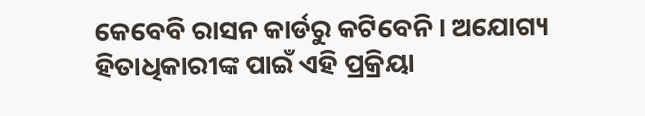କେବେବି ରାସନ କାର୍ଡରୁ କଟିବେନି । ଅଯୋଗ୍ୟ ହିତାଧିକାରୀଙ୍କ ପାଇଁ ଏହି ପ୍ରକ୍ରିୟା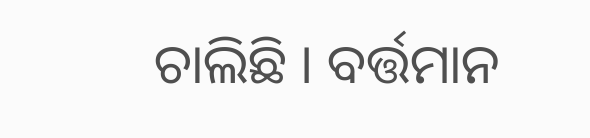ଚାଲିଛି । ବର୍ତ୍ତମାନ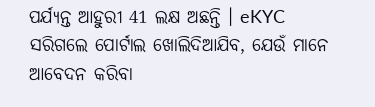ପର୍ଯ୍ୟନ୍ତ ଆହୁରୀ 41 ଲକ୍ଷ ଅଛନ୍ତି । eKYC ସରିଗଲେ ପୋର୍ଟାଲ ଖୋଲିଦିଆଯିବ, ଯେଉଁ ମାନେ ଆବେଦନ କରିବା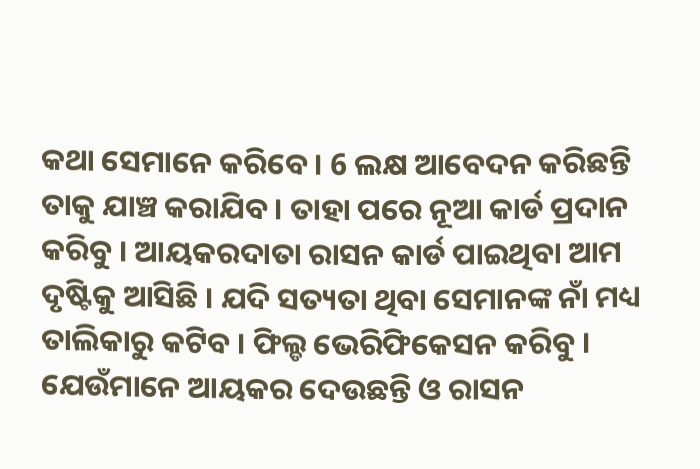କଥା ସେମାନେ କରିବେ । 6 ଲକ୍ଷ ଆବେଦନ କରିଛନ୍ତି ତାକୁ ଯାଞ୍ଚ କରାଯିବ । ତାହା ପରେ ନୂଆ କାର୍ଡ ପ୍ରଦାନ କରିବୁ । ଆୟକରଦାତା ରାସନ କାର୍ଡ ପାଇଥିବା ଆମ ଦୃଷ୍ଟିକୁ ଆସିଛି । ଯଦି ସତ୍ୟତା ଥିବା ସେମାନଙ୍କ ନାଁ ମଧ୍ୟ ତାଲିକାରୁ କଟିବ । ଫିଲ୍ଡ ଭେରିଫିକେସନ କରିବୁ । ଯେଉଁମାନେ ଆୟକର ଦେଉଛନ୍ତି ଓ ରାସନ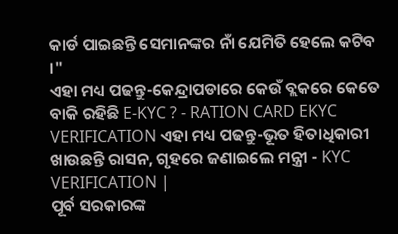କାର୍ଡ ପାଇଛନ୍ତି ସେମାନଙ୍କର ନାଁ ଯେମିତି ହେଲେ କଟିବ ।"
ଏହା ମଧ୍ୟ ପଢନ୍ତୁ-କେନ୍ଦ୍ରାପଡାରେ କେଉଁ ବ୍ଲକରେ କେତେ ବାକି ରହିଛି E-KYC ? - RATION CARD EKYC VERIFICATION ଏହା ମଧ୍ୟ ପଢନ୍ତୁ-ଭୂତ ହିତାଧିକାରୀ ଖାଉଛନ୍ତି ରାସନ, ଗୃହରେ ଜଣାଇଲେ ମନ୍ତ୍ରୀ - KYC VERIFICATION |
ପୂର୍ବ ସରକାରଙ୍କ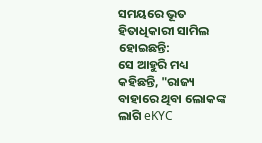ସମୟରେ ଭୂତ ହିତାଧିକାରୀ ସାମିଲ ହୋଇଛନ୍ତି:
ସେ ଆହୁରି ମଧ୍ୟ କହିଛନ୍ତି, "ରାଜ୍ୟ ବାହାରେ ଥିବା ଲୋକଙ୍କ ଲାଗି eKYC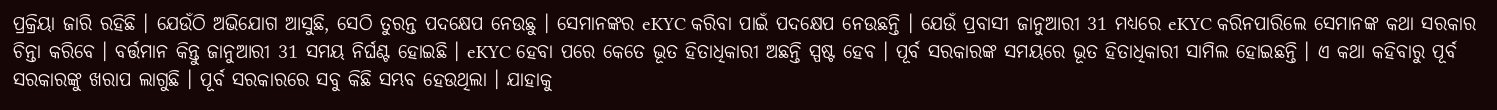ପ୍ରକ୍ରିୟା ଜାରି ରହିଛି । ଯେଉଁଠି ଅଭିଯୋଗ ଆସୁଛି, ସେଠି ତୁରନ୍ତ ପଦକ୍ଷେପ ନେଉଛୁ । ସେମାନଙ୍କର eKYC କରିବା ପାଇଁ ପଦକ୍ଷେପ ନେଉଛନ୍ତି । ଯେଉଁ ପ୍ରବାସୀ ଜାନୁଆରୀ 31 ମଧ୍ୟରେ eKYC କରିନପାରିଲେ ସେମାନଙ୍କ କଥା ସରକାର ଚିନ୍ତା କରିବେ । ବର୍ତ୍ତମାନ କିନ୍ତୁ ଜାନୁଆରୀ 31 ସମୟ ନିର୍ଘଣ୍ଟ ହୋଇଛି । eKYC ହେବା ପରେ କେତେ ଭୂତ ହିତାଧିକାରୀ ଅଛନ୍ତି ସ୍ପଷ୍ଟ ହେବ । ପୂର୍ବ ସରକାରଙ୍କ ସମୟରେ ଭୂତ ହିତାଧିକାରୀ ସାମିଲ ହୋଇଛନ୍ତି । ଏ କଥା କହିବାରୁ ପୂର୍ବ ସରକାରଙ୍କୁ ଖରାପ ଲାଗୁଛି । ପୂର୍ବ ସରକାରରେ ସବୁ କିଛି ସମ୍ଭବ ହେଉଥିଲା । ଯାହାକୁ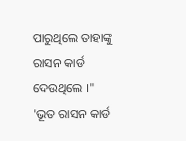ପାରୁଥିଲେ ତାହାଙ୍କୁ ରାସନ କାର୍ଡ ଦେଉଥିଲେ ।"
'ଭୂତ ରାସନ କାର୍ଡ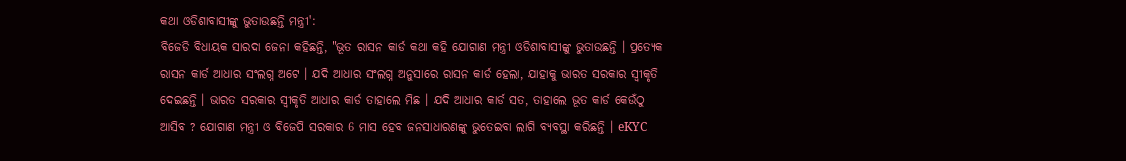କଥା ଓଡିଶାବାସୀଙ୍କୁ ଭୁତାଉଛନ୍ତି ମନ୍ତ୍ରୀ':
ବିଜେଡି ବିଧାୟକ ସାରଦା ଜେନା କହିଛନ୍ତି, "ଭୂତ ରାସନ କାର୍ଡ କଥା କହି ଯୋଗାଣ ମନ୍ତ୍ରୀ ଓଡିଶାବାସୀଙ୍କୁ ଭୁତାଉଛନ୍ତି । ପ୍ରତ୍ୟେକ ରାସନ କାର୍ଡ ଆଧାର ସଂଲଗ୍ନ ଅଟେ । ଯଦି ଆଧାର ସଂଲଗ୍ନ ଅନୁସାରେ ରାସନ କାର୍ଡ ହେଲା, ଯାହାକୁ ଭାରତ ସରକାର ସ୍ୱୀକୃତି ଦେଇଛନ୍ତି । ଭାରତ ସରକାର ସ୍ୱୀକୃତି ଆଧାର କାର୍ଡ ତାହାଲେ ମିଛ । ଯଦି ଆଧାର କାର୍ଡ ସତ, ତାହାଲେ ଭୂତ କାର୍ଡ କେଉଁଠୁ ଆସିବ ? ଯୋଗାଣ ମନ୍ତ୍ରୀ ଓ ବିଜେପି ସରକାର 6 ମାସ ହେବ ଜନସାଧାରଣଙ୍କୁ ଭୁତେଇବା ଲାଗି ବ୍ୟବସ୍ଥା କରିଛନ୍ତି । eKYC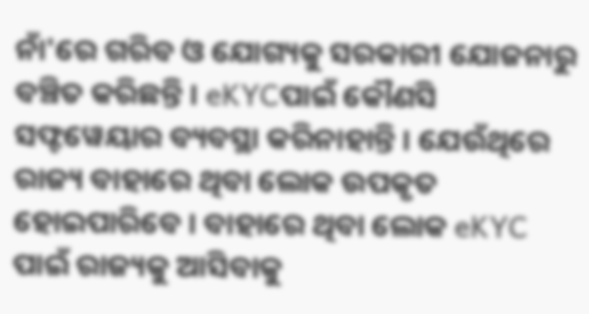ନାଁ'ରେ ଗରିବ ଓ ଯୋଗ୍ୟକୁ ସରକାରୀ ଯୋଜନାରୁ ବଞ୍ଚିତ କରିଛନ୍ତି । eKYCପାଇଁ କୌଣସି ସଫ୍ଟୱେୟାର ବ୍ୟବସ୍ଥା କରିନାହାନ୍ତି । ଯେଉଁଥିରେ ରାଜ୍ୟ ବାହାରେ ଥିବା ଲୋକ ଉପକୃତ ହୋଇପାରିବେ । ବାହାରେ ଥିବା ଲୋକ eKYC ପାଇଁ ରାଜ୍ୟକୁ ଆସିବାକୁ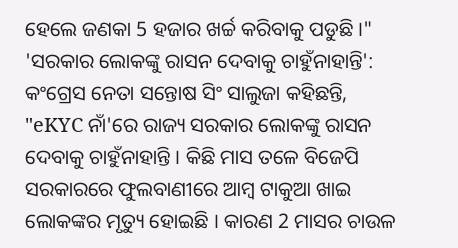ହେଲେ ଜଣକା 5 ହଜାର ଖର୍ଚ୍ଚ କରିବାକୁ ପଡୁଛି ।"
'ସରକାର ଲୋକଙ୍କୁ ରାସନ ଦେବାକୁ ଚାହୁଁନାହାନ୍ତି':
କଂଗ୍ରେସ ନେତା ସନ୍ତୋଷ ସିଂ ସାଲୁଜା କହିଛନ୍ତି, "eKYC ନାଁ'ରେ ରାଜ୍ୟ ସରକାର ଲୋକଙ୍କୁ ରାସନ ଦେବାକୁ ଚାହୁଁନାହାନ୍ତି । କିଛି ମାସ ତଳେ ବିଜେପି ସରକାରରେ ଫୁଲବାଣୀରେ ଆମ୍ବ ଟାକୁଆ ଖାଇ ଲୋକଙ୍କର ମୃତ୍ୟୁ ହୋଇଛି । କାରଣ 2 ମାସର ଚାଉଳ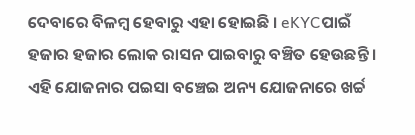ଦେବାରେ ବିଳମ୍ବ ହେବାରୁ ଏହା ହୋଇଛି । eKYCପାଇଁ ହଜାର ହଜାର ଲୋକ ରାସନ ପାଇବାରୁ ବଞ୍ଚିତ ହେଉଛନ୍ତି । ଏହି ଯୋଜନାର ପଇସା ବଞ୍ଚେଇ ଅନ୍ୟ ଯୋଜନାରେ ଖର୍ଚ୍ଚ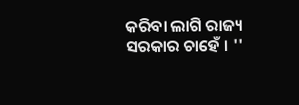କରିବା ଲାଗି ରାଜ୍ୟ ସରକାର ଚାହେଁ । ''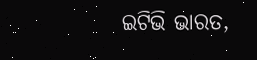ଇଟିଭି ଭାରତ,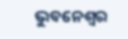ଭୁବନେଶ୍ବର